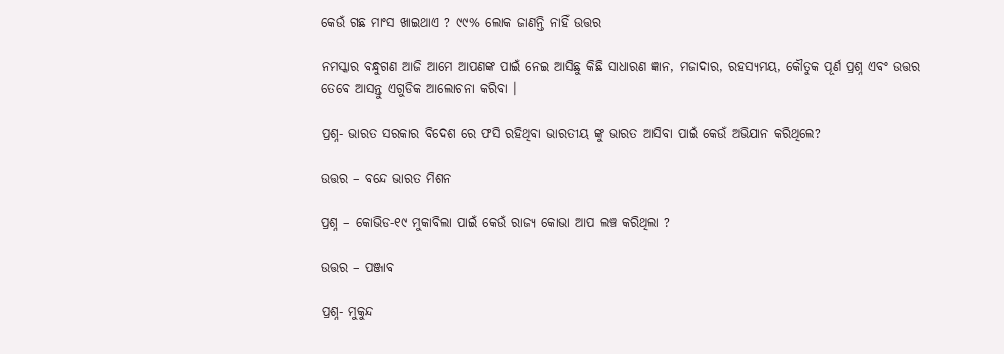କେଉଁ ଗଛ ମାଂସ ଖାଇଥାଏ ? ୯୯% ଲୋକ ଜାଣନ୍ତି ନାହିଁ ଉତ୍ତର

ନମସ୍କାର ବନ୍ଧୁଗଣ ଆଜି ଆମେ ଆପଣଙ୍କ ପାଇଁ ନେଇ ଆସିଛୁ କିଛି ସାଧାରଣ ଜ୍ଞାନ, ମଜାଦାର, ରହସ୍ୟମୟ, କୌତୁକ ପୂର୍ଣ ପ୍ରଶ୍ନ ଏବଂ ଉତ୍ତର ତେବେ ଆସନ୍ତୁ ଏଗୁଡିକ ଆଲୋଚନା କରିବା ।

ପ୍ରଶ୍ନ- ଭାରତ ସରକାର ବିଦେଶ ରେ ଫସି ରହିଥିବା ଭାରତୀୟ ଙ୍କୁ ଭାରତ ଆସିବା ପାଇଁ କେଉଁ ଅଭିଯାନ କରିଥିଲେ?

ଉତ୍ତର – ବନ୍ଦେ ଭାରତ ମିଶନ

ପ୍ରଶ୍ନ – କୋଭିଡ-୧୯ ମୁକାବିଲା ପାଇଁ କେଉଁ ରାଜ୍ୟ କୋଭା ଆପ ଲଞ୍ଚ କରିଥିଲା ?

ଉତ୍ତର – ପଞ୍ଜାବ

ପ୍ରଶ୍ନ- ମୁକୁନ୍ଦ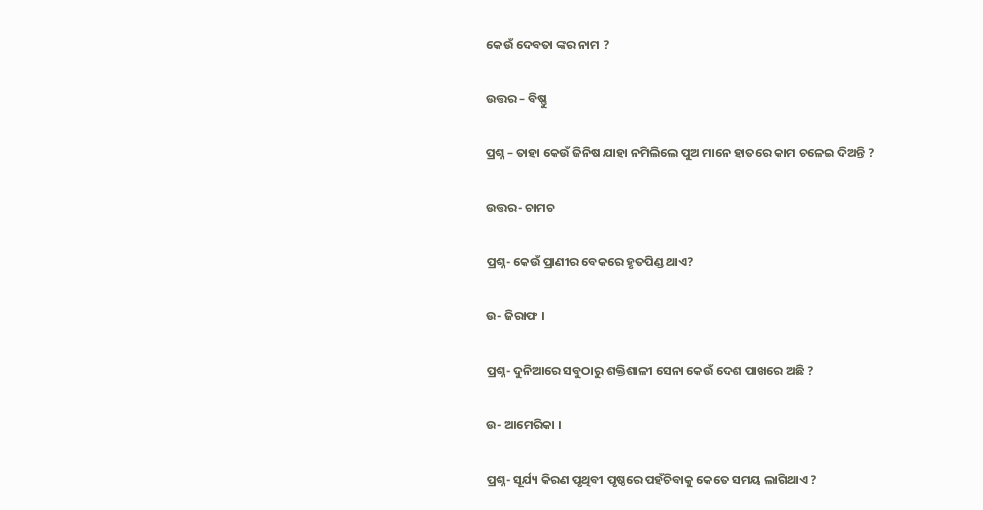କେଉଁ ଦେବତା ଙ୍କର ନାମ ?

ଉତ୍ତର – ବିଷ୍ଣୁ

ପ୍ରଶ୍ନ – ତାହା କେଉଁ ଜିନିଷ ଯାହା ନମିଲିଲେ ପୁଅ ମାନେ ହାତରେ କାମ ଚଳେଇ ଦିଅନ୍ତି ?

ଉତ୍ତର- ଚାମଚ

ପ୍ରଶ୍ନ- କେଉଁ ପ୍ରାଣୀର ବେକରେ ହୃତପିଣ୍ଡ ଥାଏ?

ଉ- ଜିରାଫ ।

ପ୍ରଶ୍ନ- ଦୁନିଆରେ ସବୁଠାରୁ ଶକ୍ତିଶାଳୀ ସେନା କେଉଁ ଦେଶ ପାଖରେ ଅଛି ?

ଉ- ଆମେରିକା ।

ପ୍ରଶ୍ନ- ସୂର୍ଯ୍ୟ କିରଣ ପୃଥିବୀ ପୃଷ୍ଠରେ ପହଁଚିବାକୁ କେତେ ସମୟ ଲାଗିଥାଏ ?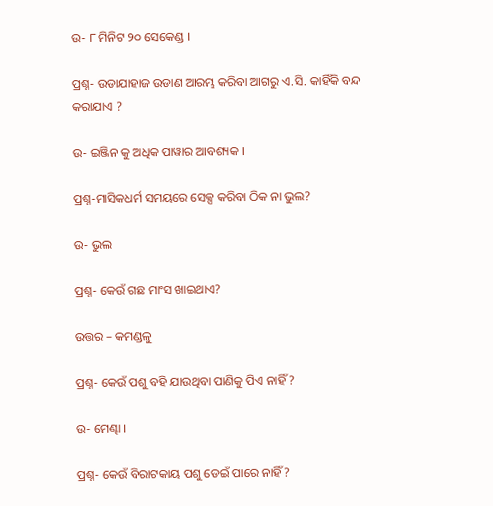ଉ- ୮ ମିନିଟ ୨୦ ସେକେଣ୍ଡ ।

ପ୍ରଶ୍ନ- ଉଡାଯାହାଜ ଉଡାଣ ଆରମ୍ଭ କରିବା ଆଗରୁ ଏ.ସି. କାହିଁକି ବନ୍ଦ କରାଯାଏ ?

ଉ- ଇଞ୍ଜିନ କୁ ଅଧିକ ପାୱାର ଆବଶ୍ୟକ ।

ପ୍ରଶ୍ନ-ମାସିକଧର୍ମ ସମୟରେ ସେକ୍ସ କରିବା ଠିକ ନା ଭୁଲ?

ଉ- ଭୁଲ

ପ୍ରଶ୍ନ- କେଉଁ ଗଛ ମାଂସ ଖାଇଥାଏ?

ଉତ୍ତର – କମଣ୍ଡଳୁ

ପ୍ରଶ୍ନ- କେଉଁ ପଶୁ ବହି ଯାଉଥିବା ପାଣିକୁ ପିଏ ନାହିଁ ?

ଉ- ମେଣ୍ଢା ।

ପ୍ରଶ୍ନ- କେଉଁ ବିରାଟକାୟ ପଶୁ ଡେଇଁ ପାରେ ନାହିଁ?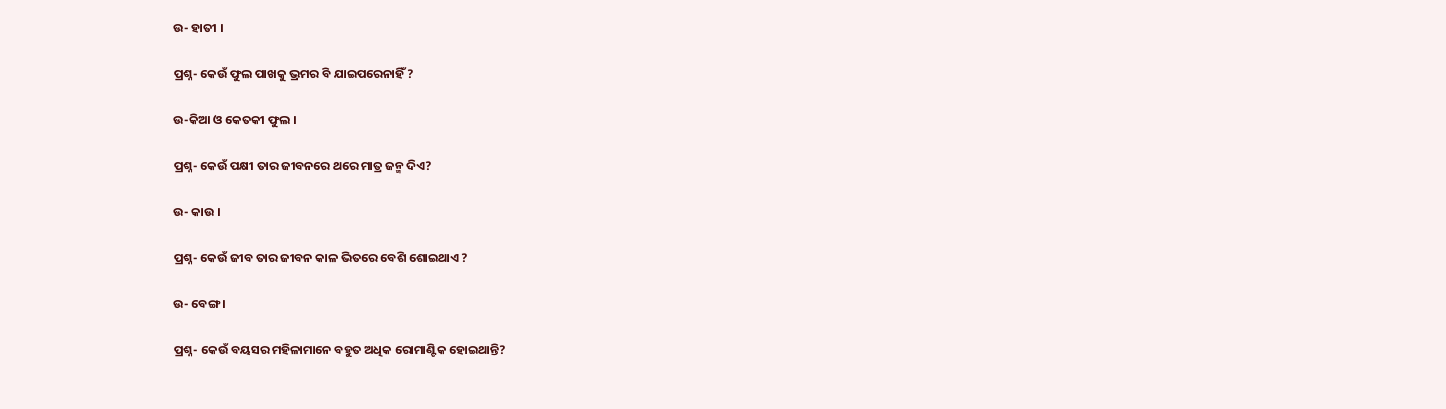ଉ- ହାତୀ ।

ପ୍ରଶ୍ନ- କେଉଁ ଫୁଲ ପାଖକୁ ଭ୍ରମର ବି ଯାଇପରେନାହିଁ ?

ଉ-କିଆ ଓ କେତକୀ ଫୁଲ ।

ପ୍ରଶ୍ନ- କେଉଁ ପକ୍ଷୀ ତାର ଜୀବନରେ ଥରେ ମାତ୍ର ଜନ୍ମ ଦିଏ?

ଉ- କାଉ ।

ପ୍ରଶ୍ନ- କେଉଁ ଜୀବ ତାର ଜୀବନ କାଳ ଭିତରେ ବେଶି ଶୋଇଥାଏ ?

ଉ- ବେଙ୍ଗ ।

ପ୍ରଶ୍ନ- କେଉଁ ବୟସର ମହିଳାମାନେ ବହୁତ ଅଧିକ ରୋମାଣ୍ଟିକ ହୋଇଥାନ୍ତି?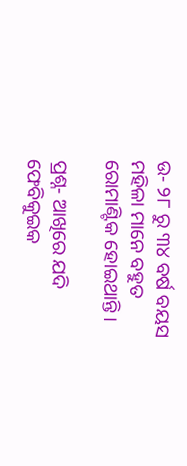ଉ- ୨୮ ରୁ ୩୪ ବର୍ଷ ବୟସ ମହିଳା ମାନେ ବହୁତ ରୋମାଣ୍ଟିକ ହୋଇଥାନ୍ତି ।

ପ୍ରଶ୍ନ- ଆଖିରେ ଯଦି ଫେବିକୁଇକ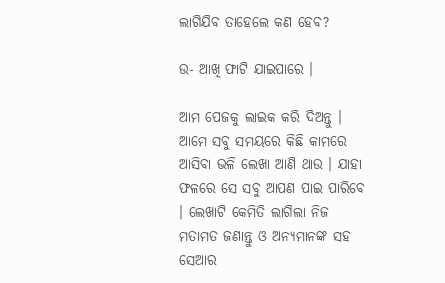ଲାଗିଯିବ ତାହେଲେ କଣ ହେବ?

ଉ- ଆଖି ଫାଟି ଯାଇପାରେ ।

ଆମ ପେଜକୁ ଲାଇକ କରି ଦିଅନ୍ତୁ । ଆମେ ସବୁ ସମୟରେ କିଛି କାମରେ ଆସିବା ଭଳି ଲେଖା ଆଣି ଥାଉ । ଯାହା ଫଳରେ ସେ ସବୁ ଆପଣ ପାଇ ପାରିବେ । ଲେଖାଟି କେମିତି ଲାଗିଲା ନିଜ ମତାମତ ଜଣାନ୍ତୁ ଓ ଅନ୍ୟମାନଙ୍କ ସହ ସେଆର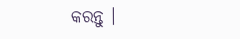କରନ୍ତୁ ।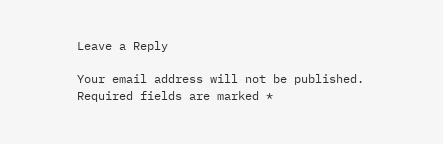Leave a Reply

Your email address will not be published. Required fields are marked *